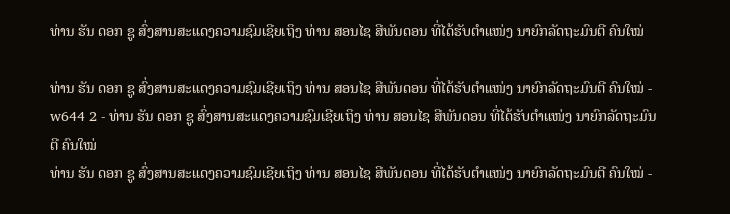ທ່ານ ຮັນ ດອກ ຊູ ສົ່ງສານສະແດງຄວາມຊົມເຊີຍເຖິງ ທ່ານ ສອນໄຊ ສີພັນດອນ ທີ່ໄດ້ຮັບຕຳແໜ່ງ ນາຍົກລັດຖະມົນຕີ ຄົນໃໝ່

ທ່ານ ຮັນ ດອກ ຊູ ສົ່ງສານສະແດງຄວາມຊົມເຊີຍເຖິງ ທ່ານ ສອນໄຊ ສີພັນດອນ ທີ່ໄດ້ຮັບຕຳແໜ່ງ ນາຍົກລັດຖະມົນຕີ ຄົນໃໝ່ - w644 2 - ທ່ານ ຮັນ ດອກ ຊູ ສົ່ງສານສະແດງຄວາມຊົມເຊີຍເຖິງ ທ່ານ ສອນໄຊ ສີພັນດອນ ທີ່ໄດ້ຮັບຕຳແໜ່ງ ນາຍົກລັດຖະມົນຕີ ຄົນໃໝ່
ທ່ານ ຮັນ ດອກ ຊູ ສົ່ງສານສະແດງຄວາມຊົມເຊີຍເຖິງ ທ່ານ ສອນໄຊ ສີພັນດອນ ທີ່ໄດ້ຮັບຕຳແໜ່ງ ນາຍົກລັດຖະມົນຕີ ຄົນໃໝ່ -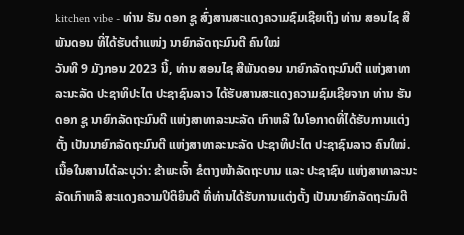kitchen vibe - ທ່ານ ຮັນ ດອກ ຊູ ສົ່ງສານສະແດງຄວາມຊົມເຊີຍເຖິງ ທ່ານ ສອນໄຊ ສີພັນດອນ ທີ່ໄດ້ຮັບຕຳແໜ່ງ ນາຍົກລັດຖະມົນຕີ ຄົນໃໝ່
ວັນທີ 9 ມັງກອນ 2023 ນີ້, ທ່ານ ສອນໄຊ ສີພັນດອນ ນາຍົກລັດຖະມົນຕີ ແຫ່ງສາທາລະນະລັດ ປະຊາທິປະໄຕ ປະຊາຊົນລາວ ໄດ້ຮັບສານສະແດງຄວາມຊົມເຊີຍຈາກ ທ່ານ ຮັນ ດອກ ຊູ ນາຍົກລັດຖະມົນຕີ ແຫ່ງສາທາລະນະລັດ ເກົາຫລີ ໃນໂອກາດທີ່ໄດ້ຮັບການແຕ່ງຕັ້ງ ເປັນນາຍົກລັດຖະມົນຕີ ແຫ່ງສາທາລະນະລັດ ປະຊາທິປະໄຕ ປະຊາຊົນລາວ ຄົນໃໝ່.
ເນື້ອໃນສານໄດ້ລະບຸວ່າ: ຂ້າພະເຈົ້າ ຂໍຕາງໜ້າລັດຖະບານ ແລະ ປະຊາຊົນ ແຫ່ງສາທາລະນະລັດເກົາຫລີ ສະແດງຄວາມປິຕິຍິນດີ ທີ່ທ່ານໄດ້ຮັບການແຕ່ງຕັ້ງ ເປັນນາຍົກລັດຖະມົນຕີ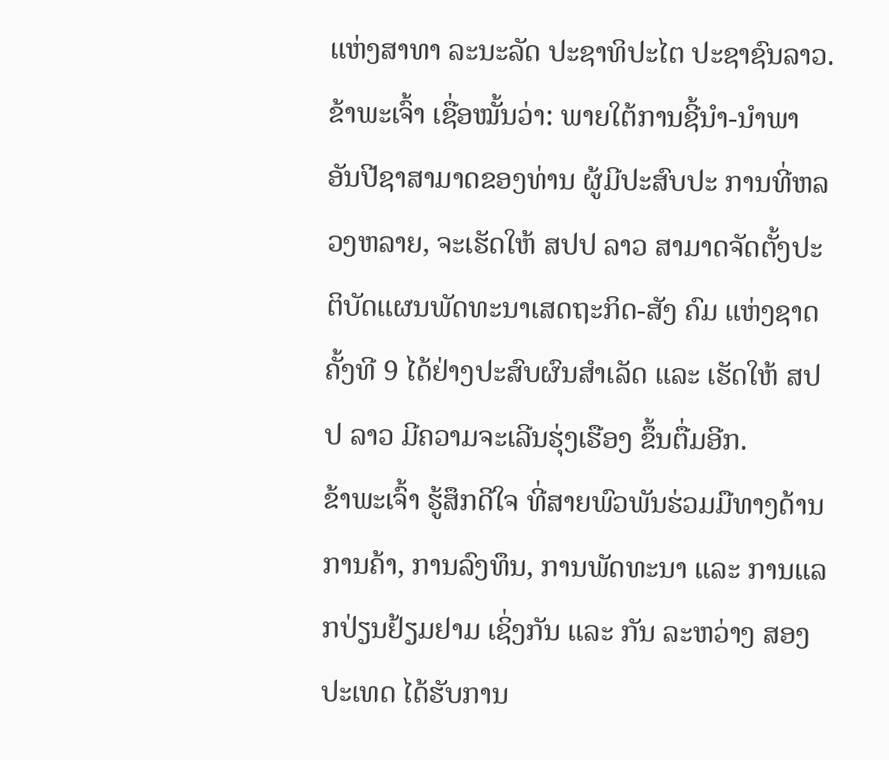ແຫ່ງສາທາ ລະນະລັດ ປະຊາທິປະໄຕ ປະຊາຊົນລາວ.
ຂ້າພະເຈົ້າ ເຊື່ອໝັ້ນວ່າ: ພາຍໃຕ້ການຊີ້ນຳ-ນຳພາ ອັນປີຊາສາມາດຂອງທ່ານ ຜູ້ມີປະສົບປະ ການທີ່ຫລວງຫລາຍ, ຈະເຮັດໃຫ້ ສປປ ລາວ ສາມາດຈັດຕັ້ງປະຕິບັດແຜນພັດທະນາເສດຖະກິດ-ສັງ ຄົມ ແຫ່ງຊາດ ຄັ້ງທີ 9 ໄດ້ຢ່າງປະສົບຜົນສຳເລັດ ແລະ ເຮັດໃຫ້ ສປປ ລາວ ມີຄວາມຈະເລີນຮຸ່ງເຮືອງ ຂຶ້ນຕື່ມອີກ.
ຂ້າພະເຈົ້າ ຮູ້ສຶກດີໃຈ ທີ່ສາຍພົວພັນຮ່ວມມືທາງດ້ານການຄ້າ, ການລົງທຶນ, ການພັດທະນາ ແລະ ການແລກປ່ຽນຢ້ຽມຢາມ ເຊິ່ງກັນ ແລະ ກັນ ລະຫວ່າງ ສອງປະເທດ ໄດ້ຮັບການ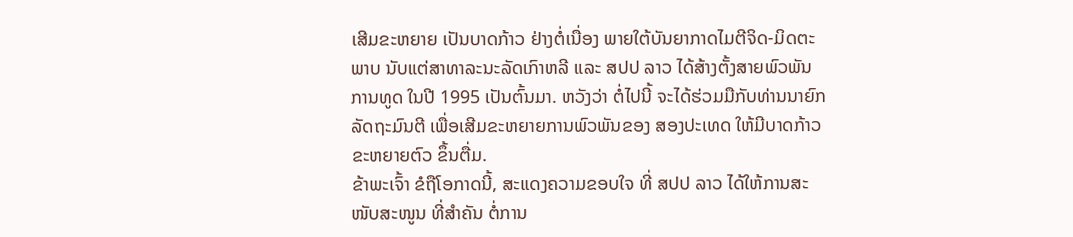ເສີມຂະຫຍາຍ ເປັນບາດກ້າວ ຢ່າງຕໍ່ເນື່ອງ ພາຍໃຕ້ບັນຍາກາດໄມຕີຈິດ-ມິດຕະພາບ ນັບແຕ່ສາທາລະນະລັດເກົາຫລີ ແລະ ສປປ ລາວ ໄດ້ສ້າງຕັ້ງສາຍພົວພັນການທູດ ໃນປີ 1995 ເປັນຕົ້ນມາ. ຫວັງວ່າ ຕໍ່ໄປນີ້ ຈະໄດ້ຮ່ວມມືກັບທ່ານນາຍົກລັດຖະມົນຕີ ເພື່ອເສີມຂະຫຍາຍການພົວພັນຂອງ ສອງປະເທດ ໃຫ້ມີບາດກ້າວຂະຫຍາຍຕົວ ຂຶ້ນຕື່ມ.
ຂ້າພະເຈົ້າ ຂໍຖືໂອກາດນີ້, ສະແດງຄວາມຂອບໃຈ ທີ່ ສປປ ລາວ ໄດ້ໃຫ້ການສະໜັບສະໜູນ ທີ່ສຳຄັນ ຕໍ່ການ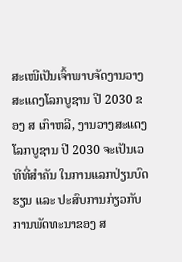ສະເໜີເປັນເຈົ້າພາບຈັດງານວາງສະແດງໂລກບູຊານ ປີ 2030 ຂອງ ສ ເກົາຫລີ, ງານວາງສະແດງໂລກບູຊານ ປີ 2030 ຈະເປັນເວທີທີ່ສຳຄັນ ໃນການແລກປ່ຽນບົດຮຽນ ແລະ ປະສົບການກ່ຽວກັບການພັດທະນາຂອງ ສ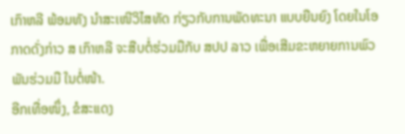ເກົາຫລີ ພ້ອມທັງ ນຳສະເໜີວິໄສທັດ ກ່ຽວກັບການພັດທະນາ ແບບຍືນຍົງ ໂດຍໃນໂອກາດດັ່ງກ່າວ ສ ເກົາຫລີ ຈະສືບຕໍ່ຮ່ວມມືກັບ ສປປ ລາວ ເພື່ອເສີມຂະຫຍາຍການພົວພັນຮ່ວມມື ໃນຕໍ່ໜ້າ.
ອີກເທື່ອໜຶ່ງ, ຂໍສະແດງ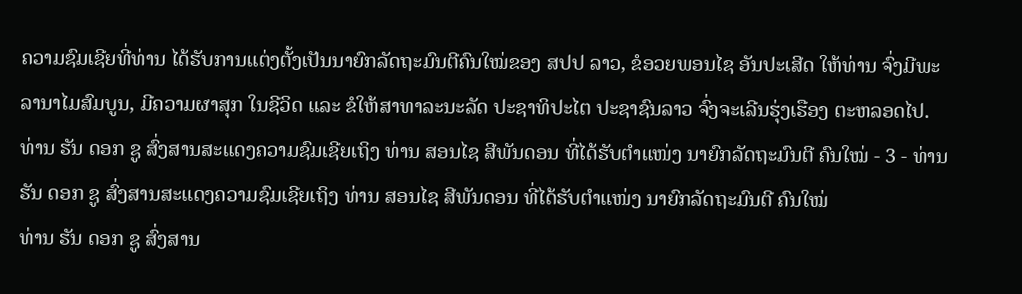ຄວາມຊົມເຊີຍທີ່ທ່ານ ໄດ້ຮັບການແຕ່ງຕັ້ງເປັນນາຍົກລັດຖະມົນຕີຄົນໃໝ່ຂອງ ສປປ ລາວ, ຂໍອວຍພອນໄຊ ອັນປະເສີດ ໃຫ້ທ່ານ ຈົ່ງມີພະລານາໄມສົມບູນ, ມີຄວາມຜາສຸກ ໃນຊີວິດ ແລະ ຂໍໃຫ້ສາທາລະນະລັດ ປະຊາທິປະໄຕ ປະຊາຊົນລາວ ຈົ່ງຈະເລີນຮຸ່ງເຮືອງ ຕະຫລອດໄປ.
ທ່ານ ຮັນ ດອກ ຊູ ສົ່ງສານສະແດງຄວາມຊົມເຊີຍເຖິງ ທ່ານ ສອນໄຊ ສີພັນດອນ ທີ່ໄດ້ຮັບຕຳແໜ່ງ ນາຍົກລັດຖະມົນຕີ ຄົນໃໝ່ - 3 - ທ່ານ ຮັນ ດອກ ຊູ ສົ່ງສານສະແດງຄວາມຊົມເຊີຍເຖິງ ທ່ານ ສອນໄຊ ສີພັນດອນ ທີ່ໄດ້ຮັບຕຳແໜ່ງ ນາຍົກລັດຖະມົນຕີ ຄົນໃໝ່
ທ່ານ ຮັນ ດອກ ຊູ ສົ່ງສານ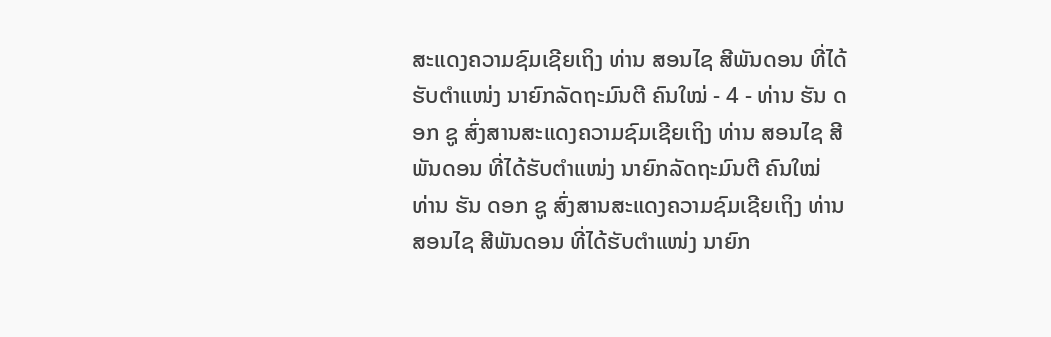ສະແດງຄວາມຊົມເຊີຍເຖິງ ທ່ານ ສອນໄຊ ສີພັນດອນ ທີ່ໄດ້ຮັບຕຳແໜ່ງ ນາຍົກລັດຖະມົນຕີ ຄົນໃໝ່ - 4 - ທ່ານ ຮັນ ດອກ ຊູ ສົ່ງສານສະແດງຄວາມຊົມເຊີຍເຖິງ ທ່ານ ສອນໄຊ ສີພັນດອນ ທີ່ໄດ້ຮັບຕຳແໜ່ງ ນາຍົກລັດຖະມົນຕີ ຄົນໃໝ່
ທ່ານ ຮັນ ດອກ ຊູ ສົ່ງສານສະແດງຄວາມຊົມເຊີຍເຖິງ ທ່ານ ສອນໄຊ ສີພັນດອນ ທີ່ໄດ້ຮັບຕຳແໜ່ງ ນາຍົກ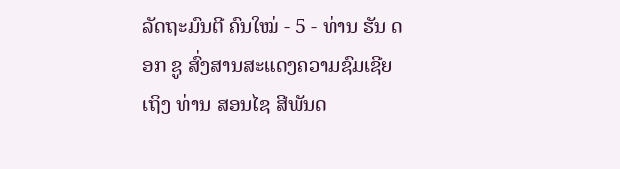ລັດຖະມົນຕີ ຄົນໃໝ່ - 5 - ທ່ານ ຮັນ ດອກ ຊູ ສົ່ງສານສະແດງຄວາມຊົມເຊີຍເຖິງ ທ່ານ ສອນໄຊ ສີພັນດ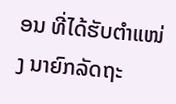ອນ ທີ່ໄດ້ຮັບຕຳແໜ່ງ ນາຍົກລັດຖະ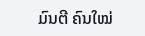ມົນຕີ ຄົນໃໝ່